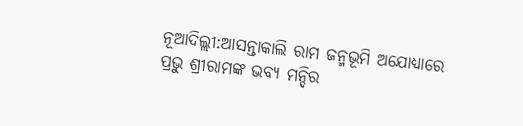ନୂଆଦିଲ୍ଲୀ:ଆସନ୍ତାକାଲି ରାମ ଜନ୍ମଭୂମି ଅଯୋଧ୍ୟାରେ ପ୍ରଭୁ ଶ୍ରୀରାମଙ୍କ ଭବ୍ୟ ମନ୍ଦିର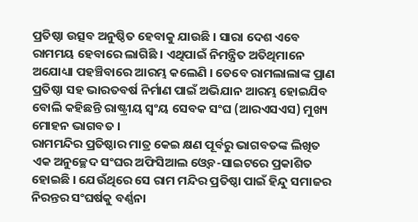ପ୍ରତିଷ୍ଠା ଉତ୍ସବ ଅନୁଷ୍ଠିତ ହେବାକୁ ଯାଉଛି । ସାରା ଦେଶ ଏବେ ରାମମୟ ହେବାରେ ଲାଗିଛି । ଏଥିପାଇଁ ନିମନ୍ତ୍ରିତ ଅତିଥିମାନେ ଅଯୋଧ୍ୟା ପହଞ୍ଚିବାରେ ଆରମ୍ଭ କଲେଣି । ତେବେ ରାମଲାଲାଙ୍କ ପ୍ରାଣ ପ୍ରତିଷ୍ଠା ସହ ଭାରତବର୍ଷ ନିର୍ମାଣ ପାଇଁ ଅଭିଯାନ ଆରମ୍ଭ ହୋଇଯିବ ବୋଲି କହିଛନ୍ତି ରାଷ୍ଟ୍ରୀୟ ସ୍ବଂୟ ସେବକ ସଂଘ (ଆରଏସଏସ) ମୁଖ୍ୟ ମୋହନ ଭାଗବତ ।
ରାମମନ୍ଦିର ପ୍ରତିଷ୍ଠାର ମାତ୍ର କେଇ କ୍ଷଣ ପୂର୍ବରୁ ଭାଗବତଙ୍କ ଲିଖିତ ଏକ ଅନୁଚ୍ଛେଦ ସଂଘର ଅଫିସିଆଲ ଓ୍ବେବ-ସାଇଟରେ ପ୍ରକାଶିତ ହୋଇଛି । ଯେଉଁଥିରେ ସେ ରାମ ମନ୍ଦିର ପ୍ରତିଷ୍ଠା ପାଇଁ ହିନ୍ଦୁ ସମାଜର ନିରନ୍ତର ସଂଘର୍ଷକୁ ବର୍ଣ୍ଣନା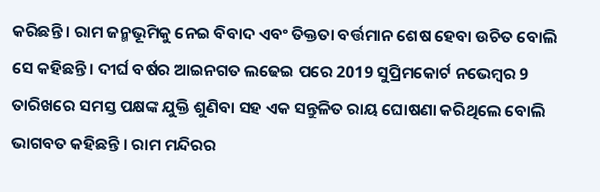କରିଛନ୍ତି । ରାମ ଜନ୍ମଭୂମିକୁ ନେଇ ବିବାଦ ଏବଂ ତିକ୍ତତା ବର୍ତ୍ତମାନ ଶେଷ ହେବା ଉଚିତ ବୋଲି ସେ କହିଛନ୍ତି । ଦୀର୍ଘ ବର୍ଷର ଆଇନଗତ ଲଢେଇ ପରେ 2019 ସୁପ୍ରିମକୋର୍ଟ ନଭେମ୍ବର 9 ତାରିଖରେ ସମସ୍ତ ପକ୍ଷଙ୍କ ଯୁକ୍ତି ଶୁଣିବା ସହ ଏକ ସନ୍ତୁଳିତ ରାୟ ଘୋଷଣା କରିଥିଲେ ବୋଲି ଭାଗବତ କହିଛନ୍ତି । ରାମ ମନ୍ଦିରର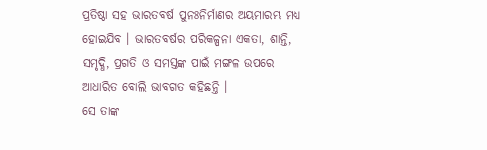ପ୍ରତିଷ୍ଠା ସହ ଭାରତବର୍ଷ ପୁନଃନିର୍ମାଣର ଅୟମାରମ୍ଭ ମଧ୍ୟ ହୋଇଯିବ । ଭାରତବର୍ଷର ପରିକଳ୍ପନା ଏକତା, ଶାନ୍ତି, ସମୃଦ୍ଧି, ପ୍ରଗତି ଓ ସମସ୍ତଙ୍କ ପାଇଁ ମଙ୍ଗଳ ଉପରେ ଆଧାରିତ ବୋଲି ଭାବଗତ କହିଛନ୍ତି ।
ସେ ତାଙ୍କ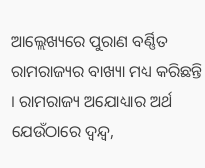ଆଲ୍ଲେଖ୍ୟରେ ପୁରାଣ ବର୍ଣ୍ଣିତ ରାମରାଜ୍ୟର ବାଖ୍ୟା ମଧ୍ୟ କରିଛନ୍ତି । ରାମରାଜ୍ୟ ଅଯୋଧ୍ୟାର ଅର୍ଥ ଯେଉଁଠାରେ ଦ୍ବନ୍ଦ୍ବ,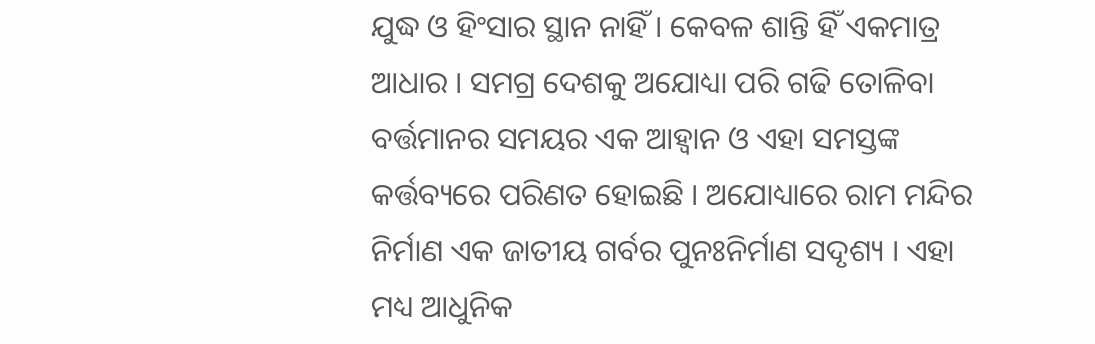ଯୁଦ୍ଧ ଓ ହିଂସାର ସ୍ଥାନ ନାହିଁ । କେବଳ ଶାନ୍ତି ହିଁ ଏକମାତ୍ର ଆଧାର । ସମଗ୍ର ଦେଶକୁ ଅଯୋଧ୍ୟା ପରି ଗଢି ତୋଳିବା ବର୍ତ୍ତମାନର ସମୟର ଏକ ଆହ୍ବାନ ଓ ଏହା ସମସ୍ତଙ୍କ କର୍ତ୍ତବ୍ୟରେ ପରିଣତ ହୋଇଛି । ଅଯୋଧ୍ୟାରେ ରାମ ମନ୍ଦିର ନିର୍ମାଣ ଏକ ଜାତୀୟ ଗର୍ବର ପୁନଃନିର୍ମାଣ ସଦୃଶ୍ୟ । ଏହା ମଧ୍ୟ ଆଧୁନିକ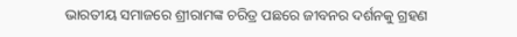ଭାରତୀୟ ସମାଜରେ ଶ୍ରୀରାମଙ୍କ ଚରିତ୍ର ପଛରେ ଜୀବନର ଦର୍ଶନକୁ ଗ୍ରହଣ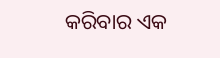କରିବାର ଏକ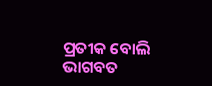ପ୍ରତୀକ ବୋଲି ଭାଗବତ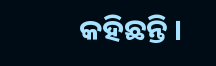କହିଛନ୍ତି ।